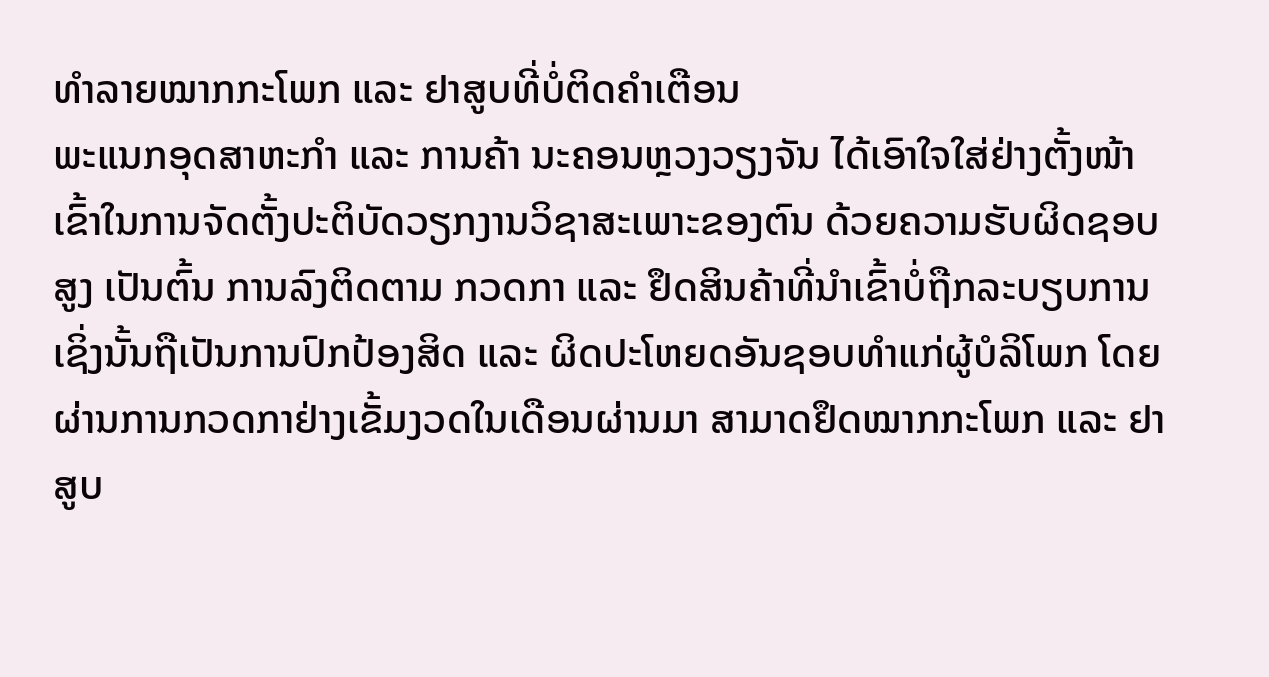ທຳລາຍໝາກກະໂພກ ແລະ ຢາສູບທີ່ບໍ່ຕິດຄຳເຕືອນ
ພະແນກອຸດສາຫະກຳ ແລະ ການຄ້າ ນະຄອນຫຼວງວຽງຈັນ ໄດ້ເອົາໃຈໃສ່ຢ່າງຕັ້ງໜ້າ ເຂົ້າໃນການຈັດຕັ້ງປະຕິບັດວຽກງານວິຊາສະເພາະຂອງຕົນ ດ້ວຍຄວາມຮັບຜິດຊອບສູງ ເປັນຕົ້ນ ການລົງຕິດຕາມ ກວດກາ ແລະ ຢຶດສິນຄ້າທີ່ນຳເຂົ້າບໍ່ຖືກລະບຽບການ ເຊິ່ງນັ້ນຖືເປັນການປົກປ້ອງສິດ ແລະ ຜິດປະໂຫຍດອັນຊອບທຳແກ່ຜູ້ບໍລິໂພກ ໂດຍຜ່ານການກວດກາຢ່າງເຂັ້ມງວດໃນເດືອນຜ່ານມາ ສາມາດຢຶດໝາກກະໂພກ ແລະ ຢາສູບ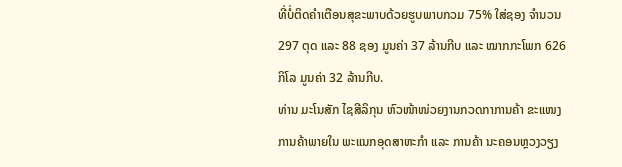ທີ່ບໍ່ຕິດຄຳເຕືອນສຸຂະພາບດ້ວຍຮູບພາບກວມ 75% ໃສ່ຊອງ ຈຳນວນ 297 ຕຸດ ແລະ 88 ຊອງ ມູນຄ່າ 37 ລ້ານກີບ ແລະ ໝາກກະໂພກ 626 ກິໂລ ມູນຄ່າ 32 ລ້ານກີບ.
ທ່ານ ມະໂນສັກ ໄຊສີລິກຸນ ຫົວໜ້າໜ່ວຍງານກວດກາການຄ້າ ຂະແໜງການຄ້າພາຍໃນ ພະແນກອຸດສາຫະກຳ ແລະ ການຄ້າ ນະຄອນຫຼວງວຽງ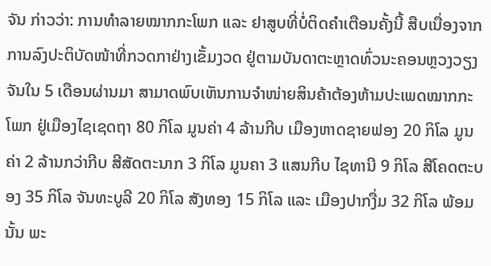ຈັນ ກ່າວວ່າ: ການທຳລາຍໝາກກະໂພກ ແລະ ຢາສູບທີ່ບໍ່ຕິດຄຳເຕືອນຄັ້ງນີ້ ສືບເນື່ອງຈາກການລົງປະຕິບັດໜ້າທີ່ກວດກາຢ່າງເຂັ້ມງວດ ຢູ່ຕາມບັນດາຕະຫຼາດທົ່ວນະຄອນຫຼວງວຽງຈັນໃນ 5 ເດືອນຜ່ານມາ ສາມາດພົບເຫັນການຈຳໜ່າຍສິນຄ້າຕ້ອງຫ້າມປະເພດໝາກກະໂພກ ຢູ່ເມືອງໄຊເຊດຖາ 80 ກິໂລ ມູນຄ່າ 4 ລ້ານກີບ ເມືອງຫາດຊາຍຟອງ 20 ກິໂລ ມູນຄ່າ 2 ລ້ານກວ່າກີບ ສີສັດຕະນາກ 3 ກິໂລ ມູນຄາ 3 ແສນກີບ ໄຊທານີ 9 ກິໂລ ສີໂຄດຕະບອງ 35 ກິໂລ ຈັນທະບູລີ 20 ກິໂລ ສັງທອງ 15 ກິໂລ ແລະ ເມືອງປາກງື່ມ 32 ກິໂລ ພ້ອມນັ້ນ ພະ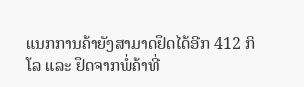ແນກການຄ້າຍັງສາມາດຢຶດໄດ້ອີກ 412 ກິໂລ ແລະ ຢຶດຈາກພໍ່ຄ້າທີ່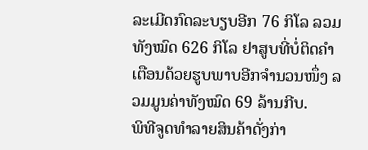ລະເມີດກົດລະບຽບອີກ 76 ກິໂລ ລວມທັງໝົດ 626 ກິໂລ ຢາສູບທີ່ບໍ່ຕິດຄຳເຕືອນດ້ວຍຮູບພາບອີກຈຳນວນໜຶ່ງ ລວມມູນຄ່າທັງໝົດ 69 ລ້ານກີບ.
ພິທີຈູດທຳລາຍສິນຄ້າດັ່ງກ່າ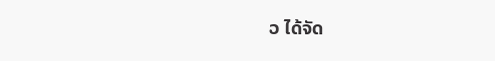ວ ໄດ້ຈັດ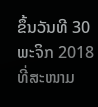ຂຶ້ນວັນທີ 30 ພະຈິກ 2018 ທີ່ສະໜາມ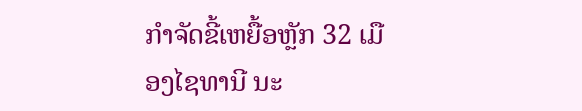ກຳຈັດຂີ້ເຫຍື້ອຫຼັກ 32 ເມືອງໄຊທານີ ນະ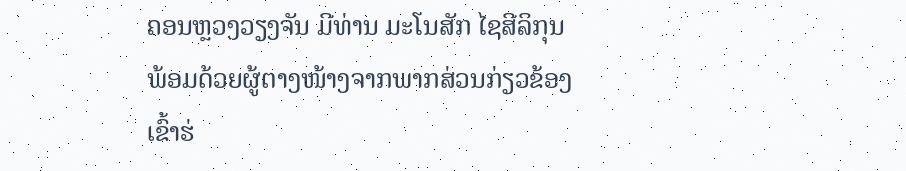ຄອນຫຼວງວຽງຈັນ ມີທ່ານ ມະໂນສັກ ໄຊສີລິກຸນ ພ້ອມດ້ວຍຜູ້ຕາງໜ້າງຈາກພາກສ່ວນກ່ຽວຂ້ອງເຂົ້າຮ່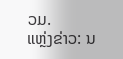ວມ.
ແຫຼ່ງຂ່າວ: ນ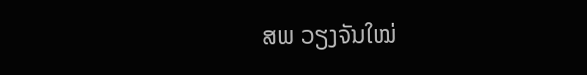ສພ ວຽງຈັນໃໝ່